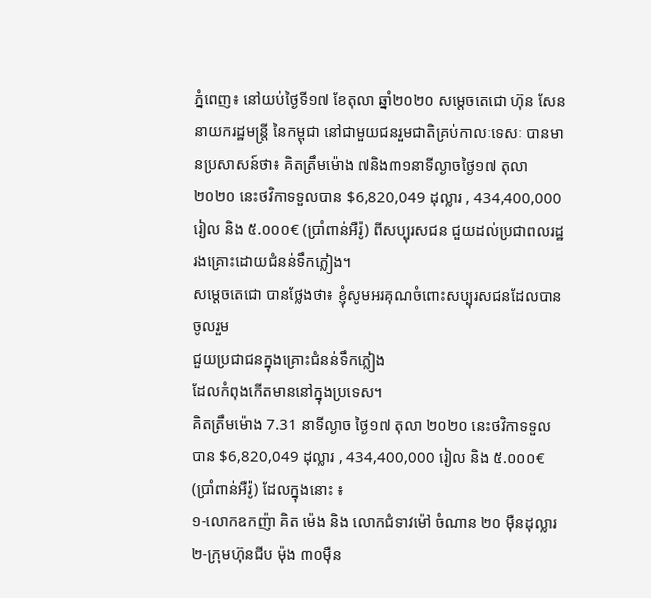ភ្នំពេញ៖ នៅយប់ថ្ងៃទី១៧ ខែតុលា ឆ្នាំ២០២០ សម្តេចតេជោ ហ៊ុន សែន នាយករដ្ឋមន្ត្រី នៃកម្ពុជា នៅជាមួយជនរួមជាតិគ្រប់កាលៈទេសៈ បានមានប្រសាសន៍ថា៖ គិតត្រឹមម៉ោង ៧និង៣១នាទីល្ងាចថ្ងៃ១៧ តុលា ២០២០ នេះថវិកាទទួលបាន $6,820,049 ដុល្លារ , 434,400,000 រៀល និង ៥.០០០€ (ប្រាំពាន់អឺរ៉ូ) ពីសប្បុរសជន ជួយដល់ប្រជាពលរដ្ឋរងគ្រោះដោយជំនន់ទឹកភ្លៀង។
សម្តេចតេជោ បានថ្លែងថា៖ ខ្ញុំសូមអរគុណចំពោះសប្បុរសជនដែលបានចូលរួម
ជួយប្រជាជនក្នុងគ្រោះជំនន់ទឹកភ្លៀង
ដែលកំពុងកើតមាននៅក្នុងប្រទេស។
គិតត្រឹមម៉ោង 7.31 នាទីល្ងាច ថ្ងៃ១៧ តុលា ២០២០ នេះថវិកាទទួលបាន $6,820,049 ដុល្លារ , 434,400,000 រៀល និង ៥.០០០€ (ប្រាំពាន់អឺរ៉ូ) ដែលក្នុងនោះ ៖
១-លោកឧកញ៉ា គិត ម៉េង និង លោកជំទាវម៉ៅ ចំណាន ២០ មុឺនដុល្លារ
២-ក្រុមហ៊ុនជីប ម៉ុង ៣០មុឺន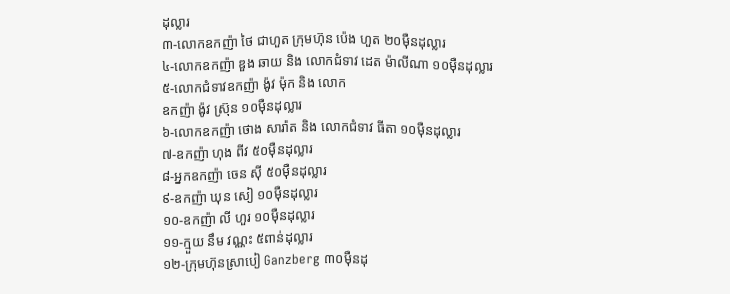ដុល្លារ
៣-លោកឧកញ៉ា ថៃ ជាហួត ក្រុមហ៊ុន ប៉េង ហួត ២០មុឺនដុល្លារ
៤-លោកឧកញ៉ា ឌួង ឆាយ និង លោកជំទាវ ដេត ម៉ាលីណា ១០មុឺនដុល្លារ
៥-លោកជំទាវឧកញ៉ា ង៉ូវ ម៉ុក និង លោក
ឧកញ៉ា ង៉ូវ ស្រ៊ុន ១០ម៉ឺនដុល្លារ
៦-លោកឧកញ៉ា ថោង សារ៉ាត និង លោកជំទាវ ធីតា ១០មុឺនដុល្លារ
៧-ឧកញ៉ា ហុង ពីវ ៥០មុឺនដុល្លារ
៨-អ្នកឧកញ៉ា ចេន សុី ៥០មុឺនដុល្លារ
៩-ឧកញ៉ា ឃុន សៀ ១០មុឺនដុល្លារ
១០-ឧកញ៉ា លី ហួរ ១០មុឺនដុល្លារ
១១-ក្មួយ នឹម វណ្ណះ ៥ពាន់ដុល្លារ
១២-ក្រុមហ៊ុនស្រាបៀ Ganzberg ៣០ម៉ឺនដុ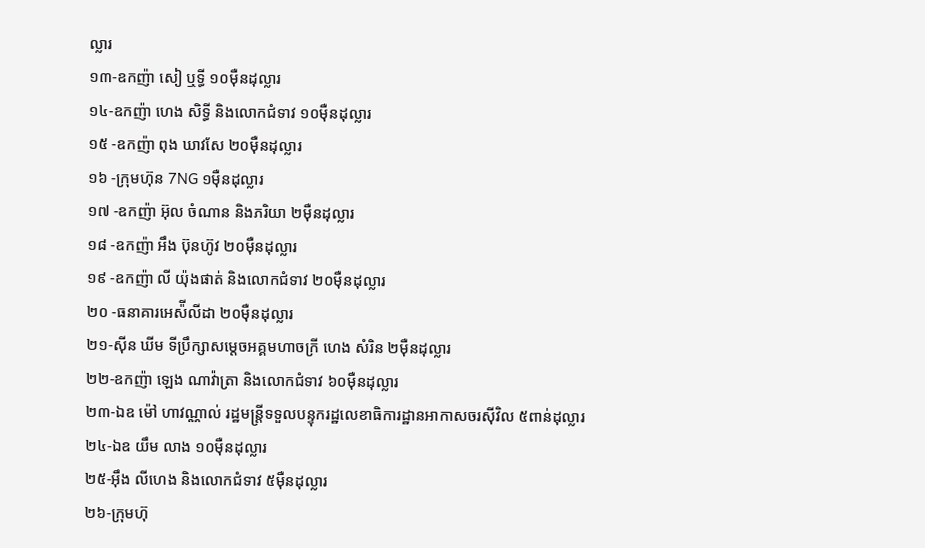ល្លារ
១៣-ឧកញ៉ា សៀ ឬទ្ធី ១០ម៉ឺនដុល្លារ
១៤-ឧកញ៉ា ហេង សិទ្ធី និងលោកជំទាវ ១០ម៉ឺនដុល្លារ
១៥ -ឧកញ៉ា ពុង ឃាវសែ ២០ម៉ឺនដុល្លារ
១៦ -ក្រុមហ៊ុន 7NG ១ម៉ឺនដុល្លារ
១៧ -ឧកញ៉ា អ៊ុល ចំណាន និងភរិយា ២ម៉ឺនដុល្លារ
១៨ -ឧកញ៉ា អឹង ប៊ុនហ៊ូវ ២០ម៉ឺនដុល្លារ
១៩ -ឧកញ៉ា លី យ៉ុងផាត់ និងលោកជំទាវ ២០ម៉ឺនដុល្លារ
២០ -ធនាគារអេស៉ីលីដា ២០ម៉ឺនដុល្លារ
២១-ស៊ីន ឃីម ទីប្រឹក្សាសម្តេចអគ្គមហាចក្រី ហេង សំរិន ២ម៉ឺនដុល្លារ
២២-ឧកញ៉ា ឡេង ណាវ៉ាត្រា និងលោកជំទាវ ៦០ម៉ឺនដុល្លារ
២៣-ឯឧ ម៉ៅ ហាវណ្ណាល់ រដ្ឋមន្រ្តីទទួលបន្ទុករដ្ឋលេខាធិការដ្ឋានអាកាសចរស៊ីវិល ៥ពាន់ដុល្លារ
២៤-ឯឧ យឹម លាង ១០ម៉ឺនដុល្លារ
២៥-អ៊ឹង លីហេង និងលោកជំទាវ ៥ម៉ឺនដុល្លារ
២៦-ក្រុមហ៊ុ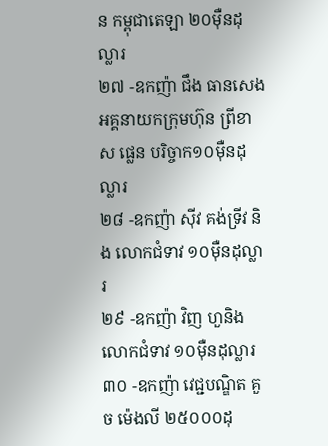ន កម្ពុជាតេឡា ២០ម៉ឺនដុល្លារ
២៧ -ឧកញ៉ា ជឹង ធានសេង អគ្គនាយកក្រុមហ៊ុន ព្រីខាស ផ្លេន បរិច្ចាក១០ម៉ឺនដុល្លារ
២៨ -ឧកញ៉ា សុីវ គង់ទ្រីវ និង លោកជំទាវ ១០មុឺនដុល្លារ
២៩ -ឧកញ៉ា វិញ ហួនិងលោកជំទាវ ១០មុឺនដុល្លារ
៣០ -ឧកញ៉ា វេជ្ជបណ្ឌិត គួច ម៉េងលី ២៥០០០ដុ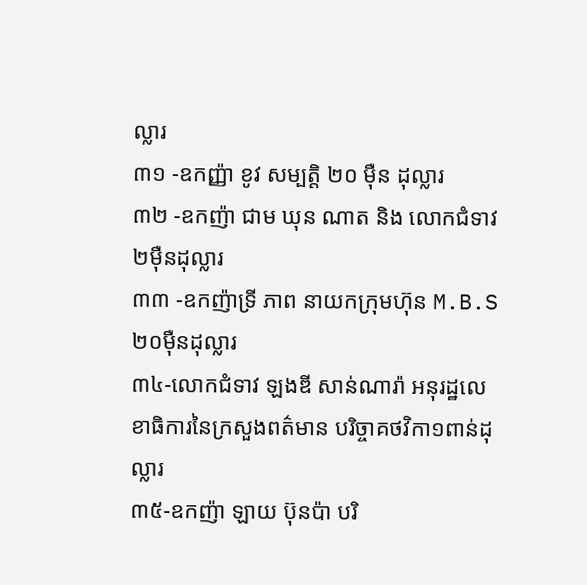ល្លារ
៣១ -ឧកញ្ញ៉ា ខូវ សម្បត្តិ ២០ ម៉ឺន ដុល្លារ
៣២ -ឧកញ៉ា ជាម ឃុន ណាត និង លោកជំទាវ ២ម៉ឺនដុល្លារ
៣៣ -ឧកញ៉ាទ្រី ភាព នាយកក្រុមហ៊ុន M.B.S ២០មុឺនដុល្លារ
៣៤-លោកជំទាវ ឡងឌី សាន់ណារ៉ា អនុរដ្ឋលេខាធិការនៃក្រសួងពត៌មាន បរិច្ចាគថវិកា១ពាន់ដុល្លារ
៣៥-ឧកញ៉ា ឡាយ ប៊ុនប៉ា បរិ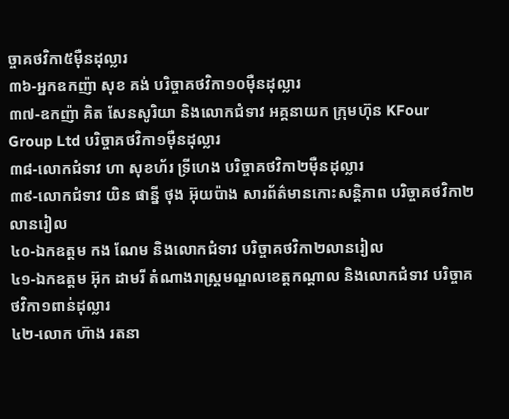ច្ចាគថវិកា៥ម៉ឺនដុល្លារ
៣៦-អ្នកឧកញ៉ា សុខ គង់ បរិច្ចាគថវិកា១០ម៉ឺនដុល្លារ
៣៧-ឧកញ៉ា គិត សែនសូរិយា និងលោកជំទាវ អគ្គនាយក ក្រុមហ៊ុន KFour Group Ltd បរិច្ចាគថវិកា១ម៉ឺនដុល្លារ
៣៨-លោកជំទាវ ហា សុខហ័រ ទ្រីហេង បរិច្ចាគថវិកា២ម៉ឺនដុល្លារ
៣៩-លោកជំទាវ យិន ផាន្នី ថុង អ៊ុយប៉ាង សារព័ត៌មានកោះសន្តិភាព បរិច្ចាគថវិកា២លានរៀល
៤០-ឯកឧត្តម កង ណែម និងលោកជំទាវ បរិច្ចាគថវិកា២លានរៀល
៤១-ឯកឧត្តម អ៊ុក ដាមរី តំណាងរាស្ត្រមណ្ឌលខេត្តកណ្តាល និងលោកជំទាវ បរិច្ចាគថវិកា១ពាន់ដុល្លារ
៤២-លោក ហ៊ាង រតនា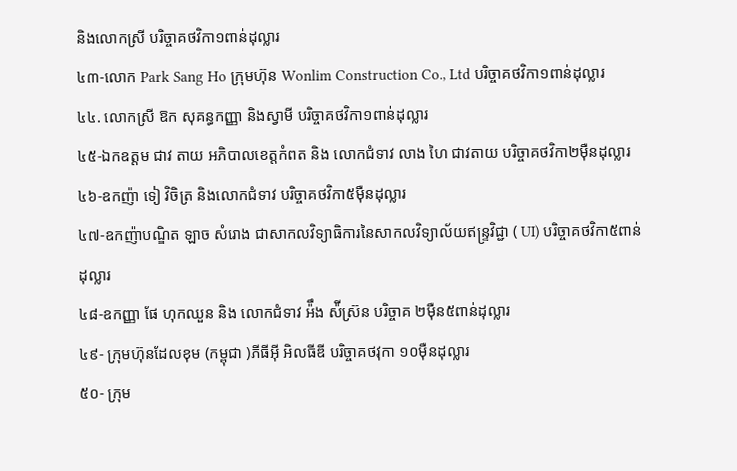និងលោកស្រី បរិច្ចាគថវិកា១ពាន់ដុល្លារ
៤៣-លោក Park Sang Ho ក្រុមហ៊ុន Wonlim Construction Co., Ltd បរិច្ចាគថវិកា១ពាន់ដុល្លារ
៤៤. លោកស្រី ឱក សុគន្ធកញ្ញា និងស្វាមី បរិច្ចាគថវិកា១ពាន់ដុល្លារ
៤៥-ឯកឧត្តម ជាវ តាយ អភិបាលខេត្តកំពត និង លោកជំទាវ លាង ហៃ ជាវតាយ បរិច្ចាគថវិកា២ម៉ឺនដុល្លារ
៤៦-ឧកញ៉ា ទៀ វិចិត្រ និងលោកជំទាវ បរិច្ចាគថវិកា៥ម៉ឺនដុល្លារ
៤៧-ឧកញ៉ាបណ្ឌិត ឡាច សំរោង ជាសាកលវិទ្យាធិការនៃសាកលវិទ្យាល័យឥន្រ្ទវិជ្ជា ( UI) បរិច្ចាគថវិកា៥ពាន់ដុល្លារ
៤៨-ឧកញ្ញា ផែ ហុកឈួន និង លោកជំទាវ អ៉ឹង ស៉ីស្រ៊ន បរិច្ចាគ ២ម៉ឺន៥ពាន់ដុល្លារ
៤៩- ក្រុមហ៊ុនដែលខុម (កម្ពុជា )ភីធីអុី អិលធីឌី បរិច្ចាគថវុកា ១០មុឺនដុល្លារ
៥០- ក្រុម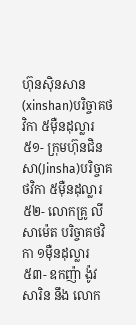ហ៊ុនសុិនសាន(xinshan)បរិច្ចាគថវិកា ៥មុឺនដុល្លារ
៥១- ក្រុមហ៊ុនជិនសា(Jinsha)បរិច្ចាគថវិកា ៥មុឺនដុល្លារ
៥២- លោកគ្រូ លី សាម៉េត បរិច្ចាគថវិកា ១ម៉ឺនដុល្លារ
៥៣- ឧកញ៉ា ង៉ូវ សារិន នឹង លោក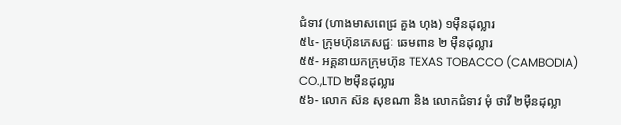ជំទាវ (ហាងមាសពេជ្រ គួង ហុង) ១ម៉ឺនដុល្លារ
៥៤- ក្រុមហ៊ុនភេសជ្ជៈ ឆេមពាន ២ ម៉ឺនដុល្លារ
៥៥- អគ្គនាយកក្រុមហ៊ុន TEXAS TOBACCO (CAMBODIA) CO.,LTD ២ម៉ឺនដុល្លារ
៥៦- លោក ស៊ន សុខណា និង លោកជំទាវ មុំ ថាវី ២ម៉ឺនដុល្លា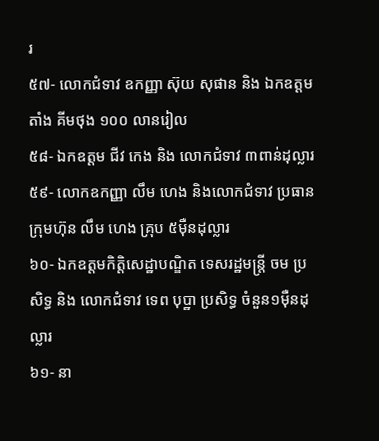រ
៥៧- លោកជំទាវ ឧកញ្ញា ស៊ុយ សុផាន និង ឯកឧត្ដម តាំង គីមថុង ១០០ លានរៀល
៥៨- ឯកឧត្ដម ជីវ កេង និង លោកជំទាវ ៣ពាន់ដុល្លារ
៥៩- លោកឧកញ្ញា លឹម ហេង និងលោកជំទាវ ប្រធានក្រុមហ៊ុន លឹម ហេង គ្រុប ៥ម៉ឺនដុល្លារ
៦០- ឯកឧត្តមកិត្តិសេដ្ឋាបណ្ឌិត ទេសរដ្ឋមន្ត្រី ចម ប្រសិទ្ធ និង លោកជំទាវ ទេព បុប្ឋា ប្រសិទ្ធ ចំនួន១ម៉ឺនដុល្លារ
៦១- នា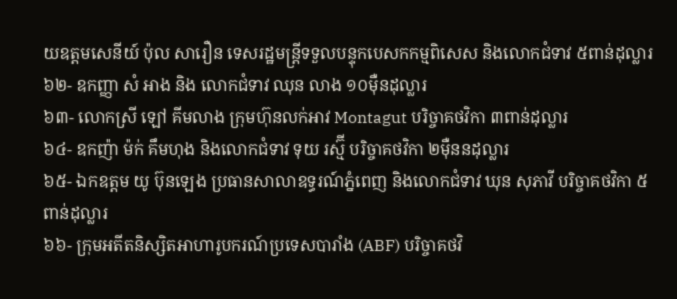យឧត្ដមសេនីយ៍ ប៉ុល សារឿន ទេសរដ្ឋមន្ត្រីទទួលបន្ទុកបេសកកម្មពិសេស និងលោកជំទាវ ៥ពាន់ដុល្លារ
៦២- ឧកញ្ញា សំ អាង និង លោកជំទាវ ឈុន លាង ១០ម៉ឺនដុល្លារ
៦៣- លោកស្រី ឡៅ គីមលាង ក្រុមហ៊ុនលក់អាវ Montagut បរិច្ចាគថវិកា ៣ពាន់ដុល្លារ
៦៤- ឧកញ៉ា ម៉ក់ គឹមហុង និងលោកជំទាវ ទុយ រស្ម៊ី បរិច្ចាគថវិកា ២ម៉ឺននដុល្លារ
៦៥- ឯកឧត្តម យូ ប៊ុនឡេង ប្រធានសាលាឧទ្ធរណ៍ភ្នំពេញ និងលោកជំទាវ ឃុន សុភាវី បរិច្ចាគថវិកា ៥ពាន់ដុល្លារ
៦៦- ក្រុមអតីតនិស្សិតអាហារូបករណ៍ប្រទេសបារាំង (ABF) បរិច្ចាគថវិ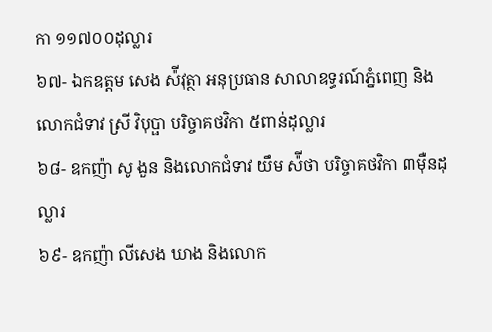កា ១១៧០០ដុល្លារ
៦៧- ឯកឧត្តម សេង ស៉ីវុត្ថា អនុប្រធាន សាលាឧទ្ធរណ៍ភ្នំពេញ និងលោកជំទាវ ស្រី វិបុប្ផា បរិច្ចាគថវិកា ៥ពាន់ដុល្លារ
៦៨- ឧកញ៉ា សូ ងួន និងលោកជំទាវ យឹម ស៉ីថា បរិច្ចាគថវិកា ៣ម៉ឺនដុល្លារ
៦៩- ឧកញ៉ា លីសេង ឃាង និងលោក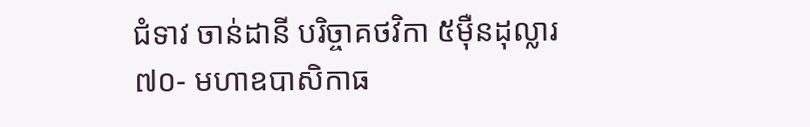ជំទាវ ចាន់ដានី បរិច្ចាគថវិកា ៥ម៉ឺនដុល្លារ
៧០- មហាឧបាសិកាធ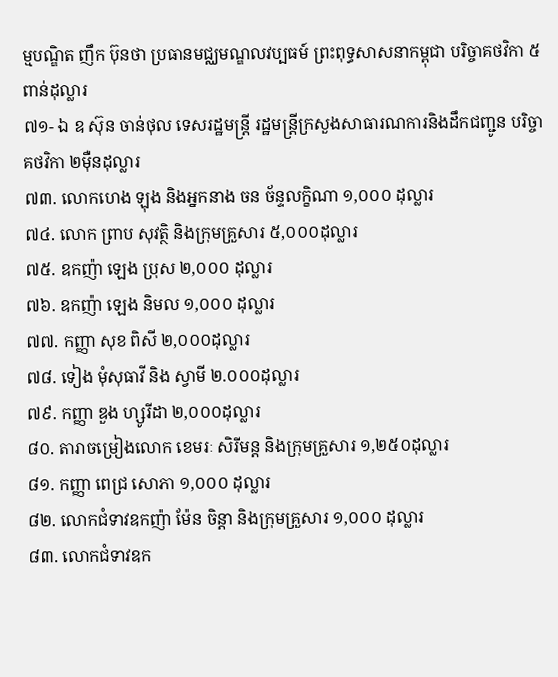ម្មបណ្ឌិត ញឹក ប៊ុនថា ប្រធានមជ្ឈមណ្ឌលវប្បធម៍ ព្រះពុទ្ធសាសនាកម្ពុជា បរិច្ចាគថវិកា ៥ពាន់ដុល្លារ
៧១- ឯ ឧ ស៊ុន ចាន់ថុល ទេសរដ្ឋមន្ត្រី រដ្ឋមន្ត្រីក្រសួងសាធារណការនិងដឹកជញ្ជូន បរិច្ចាគថវិកា ២ម៉ឺនដុល្លារ
៧៣. លោកហេង ឡុង និងអ្នកនាង ចន ច័ន្ទលក្ខិណា ១,០០០ ដុល្លារ
៧៤. លោក ព្រាប សុវត្ថិ និងក្រុមគ្រួសារ ៥,០០០ដុល្លារ
៧៥. ឧកញ៉ា ឡេង ប្រុស ២,០០០ ដុល្លារ
៧៦. ឧកញ៉ា ឡេង និមល ១,០០០ ដុល្លារ
៧៧. កញ្ញា សុខ ពិសី ២,០០០ដុល្លារ
៧៨. ទៀង មុំសុធាវី និង ស្វាមី ២.០០០ដុល្លារ
៧៩. កញ្ញា ឌួង ហ្សូរីដា ២,០០០ដុល្លារ
៨០. តារាចម្រៀងលោក ខេមរៈ សិរីមន្ត និងក្រុមគ្រួសារ ១,២៥០ដុល្លារ
៨១. កញ្ញា ពេជ្រ សោភា ១,០០០ ដុល្លារ
៨២. លោកជំទាវឧកញ៉ា ម៉ែន ចិន្តា និងក្រុមគ្រួសារ ១,០០០ ដុល្លារ
៨៣. លោកជំទាវឧក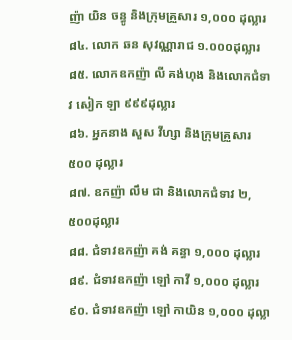ញ៉ា យិន ចន្ធូ និងក្រុមគ្រួសារ ១,០០០ ដុល្លារ
៨៤. លោក ឆន សុវណ្ណារាជ ១.០០០ដុល្លារ
៨៥. លោកឧកញ៉ា លី គង់ហុង និងលោកជំទាវ សៀក ឡា ៩៩៩ដុល្លារ
៨៦. អ្នកនាង សួស វីហ្សា និងក្រុមគ្រួសារ ៥០០ ដុល្លារ
៨៧. ឧកញ៉ា លឹម ជា និងលោកជំទាវ ២,៥០០ដុល្លារ
៨៨. ជំទាវឧកញ៉ា គង់ គន្ធា ១,០០០ ដុល្លារ
៨៩. ជំទាវឧកញ៉ា ឡៅ កាវី ១,០០០ ដុល្លារ
៩០. ជំទាវឧកញ៉ា ឡៅ កាយិន ១,០០០ ដុល្លា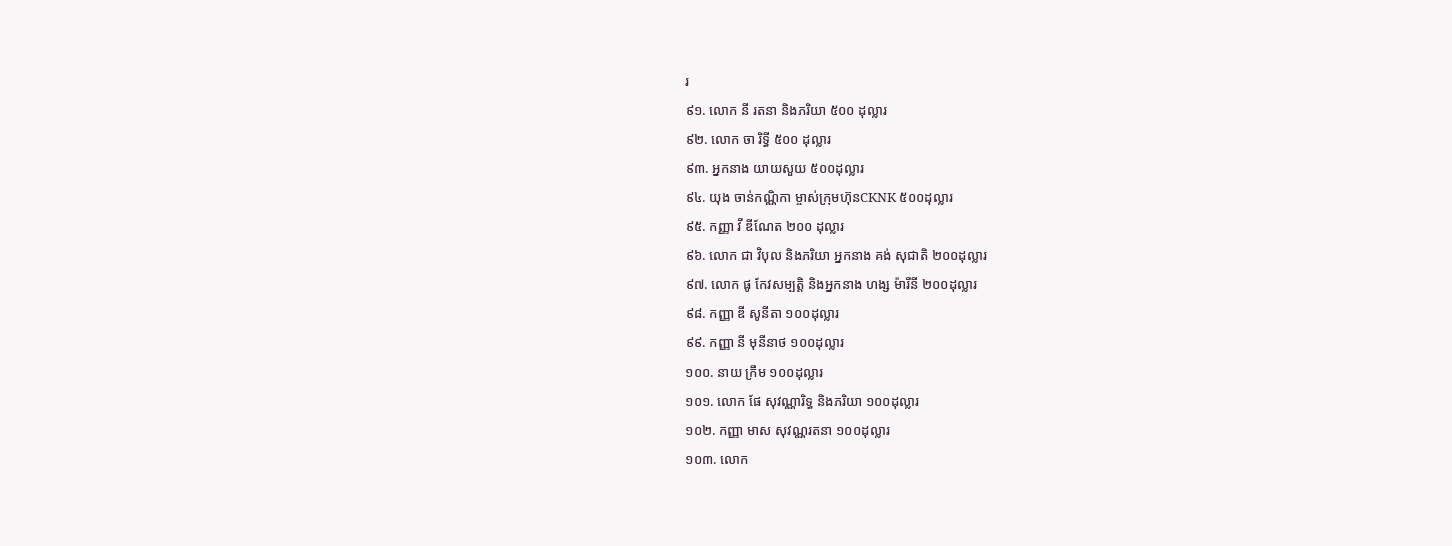រ
៩១. លោក នី រតនា និងភរិយា ៥០០ ដុល្លារ
៩២. លោក ចា រិទ្ធី ៥០០ ដុល្លារ
៩៣. អ្នកនាង យាយសួយ ៥០០ដុល្លារ
៩៤. យុង ចាន់កណ្ណិកា ម្ចាស់ក្រុមហ៊ុនCKNK ៥០០ដុល្លារ
៩៥. កញ្ញា វី ឌីណែត ២០០ ដុល្លារ
៩៦. លោក ជា វិបុល និងភរិយា អ្នកនាង គង់ សុជាតិ ២០០ដុល្លារ
៩៧. លោក ផូ កែវសម្បត្តិ និងអ្នកនាង ហង្ស ម៉ារីនី ២០០ដុល្លារ
៩៨. កញ្ញា ឌី សូនីតា ១០០ដុល្លារ
៩៩. កញ្ញា នី មុនីនាថ ១០០ដុល្លារ
១០០. នាយ ក្រឹម ១០០ដុល្លារ
១០១. លោក ផែ សុវណ្ណារិទ្ធ និងភរិយា ១០០ដុល្លារ
១០២. កញ្ញា មាស សុវណ្ណរតនា ១០០ដុល្លារ
១០៣. លោក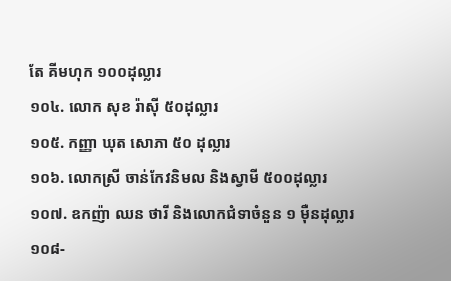តែ គីមហុក ១០០ដុល្លារ
១០៤. លោក សុខ រ៉ាស៊ី ៥០ដុល្លារ
១០៥. កញ្ញា ឃុត សោភា ៥០ ដុល្លារ
១០៦. លោកស្រី ចាន់កែវនិមល និងស្វាមី ៥០០ដុល្លារ
១០៧. ឧកញ៉ា ឈន ថារី និងលោកជំទាចំនួន ១ មុឺនដុល្លារ
១០៨-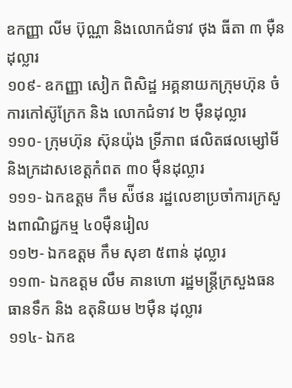ឧកញ្ញា លីម ប៊ុណ្ណា និងលោកជំទាវ ថុង ធីតា ៣ ម៉ឺនដុល្លារ
១០៩- ឧកញ្ញា សៀក ពិសិដ្ឋ អគ្គនាយកក្រុមហ៊ុន ចំការកៅស៊ូក្រែក និង លោកជំទាវ ២ ម៉ឺនដុល្លារ
១១០- ក្រុមហ៊ុន ស៊ុនយ៉ុង ទ្រីភាព ផលិតផលម្សៅមី និងក្រដាសខេត្តកំពត ៣០ ម៉ឺនដុល្លារ
១១១- ឯកឧត្ដម កឹម ស៉ីថន រដ្ឋលេខាប្រចាំការក្រសួងពាណិជ្ជកម្ម ៤០ម៉ឺនរៀល
១១២- ឯកឧត្ដម កឹម សុខា ៥ពាន់ ដុល្លារ
១១៣- ឯកឧត្ដម លឹម គានហោ រដ្ឋមន្ត្រីក្រសួងធនធានទឹក និង ឧតុនិយម ២ម៉ឺន ដុល្លារ
១១៤- ឯកឧ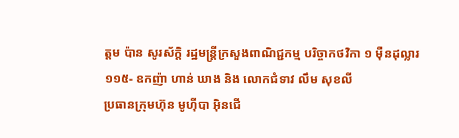ត្តម ប៉ាន សូរស័ក្តិ រដ្ឋមន្ត្រីក្រសួងពាណិជ្ជកម្ម បរិច្ចាកថវិកា ១ ម៉ឺនដុល្លារ
១១៥- ឧកញ៉ា ហាន់ ឃាង និង លោកជំទាវ លឹម សុខលី
ប្រធានក្រុមហ៊ុន មូហុីបា អុិនជេី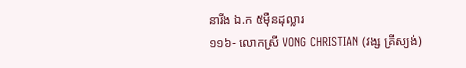នារីង ឯ.ក ៥ម៉ឺនដុល្លារ
១១៦- លោកស្រី VONG CHRISTIAN (វង្ស គ្រីស្យង់)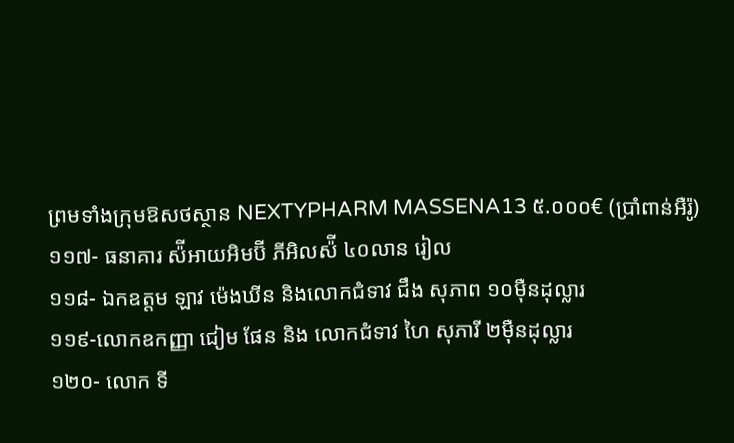ព្រមទាំងក្រុមឱសថស្ថាន NEXTYPHARM MASSENA13 ៥.០០០€ (ប្រាំពាន់អឺរ៉ូ)
១១៧- ធនាគារ ស៉ីអាយអិមប៊ី ភីអិលស៉ី ៤០លាន រៀល
១១៨- ឯកឧត្ដម ឡាវ ម៉េងឃីន និងលោកជំទាវ ជឹង សុភាព ១០ម៉ឺនដុល្លារ
១១៩-លោកឧកញ្ញា ជៀម ផែន និង លោកជំទាវ ហៃ សុភារី ២ម៉ឺនដុល្លារ
១២០- លោក ទី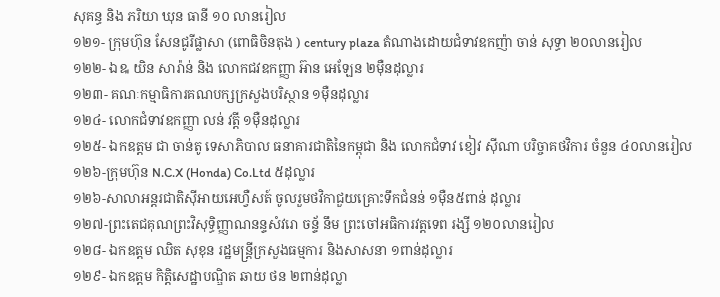សុគន្ធ និង ភរិយា ឃុន ធានី ១០ លានរៀល
១២១- ក្រុមហ៊ុន សែនជូរីផ្លាសា (ពោធិចិនតុង ) century plaza តំណាងដោយជំទាវឧកញ៉ា ចាន់ សុទ្ធា ២០លានរៀល
១២២- ឯឩ យិន សារ៉ាន់ និង លោកជវឧកញ្ញា អ៊ាន អេឡែន ២ម៉ឺនដុល្លារ
១២៣- គណៈកម្មាធិការគណបក្សក្រសួងបរិស្ថាន ១ម៉ឺនដុល្លារ
១២៤- លោកជំទាវឧកញ្ញា លន់ វត្តី ១ម៉ឺនដុល្លារ
១២៥- ឯកឧត្តម ជា ចាន់តូ ទេសាភិបាល ធនាគារជាតិនៃកម្ពុជា និង លោកជំទាវ ខៀវ ស៊ីណា បរិច្ចាគថវិការ ចំនួន ៤០លានរៀល
១២៦-ក្រុមហ៊ុន N.C.X (Honda) Co.Ltd ៥ដុល្លារ
១២៦-សាលាអន្តរជាតិស៊ីអាយអេហ្វឺសត៍ ចូលរួមថវិកាជួយគ្រោះទឹកជំនន់ ១ម៉ឺន៥ពាន់ ដុល្លារ
១២៧-ព្រះតេជគុណព្រះវិសុទ្ធិញ្ញាណនន្ទសំវរោ ចន្ទ័ នឹម ព្រះចៅអធិការវត្តទេព រង្សី ១២០លានរៀល
១២៨- ឯកឧត្ដម ឈិត សុខុន រដ្ឋមន្ត្រីក្រសួងធម្មការ និងសាសនា ១ពាន់ដុល្លារ
១២៩- ឯកឧត្ដម កិត្តិសេដ្ឋាបណ្ឌិត ឆាយ ថន ២ពាន់ដុល្លា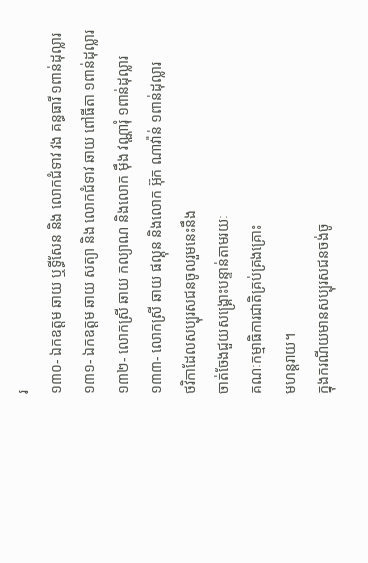រ
១៣០- ឯកឧត្ដម ឆាយ ឬទ្ធីសែន និង លោកជំទាវ វង គន្ធធារី ១ពាន់ដុល្លារ
១៣១- ឯកឧត្ដម ឆាយ សត្យា និង លោកជំទាវ ឆាយ ពៅធីតា ១ពាន់ដុល្លារ
១៣២- លោកស្រី ឆាយ កល្យាណ និងលោក ម៉ឹង វណ្ណារុំ ១ពាន់ដុល្លារ
១៣៣- លោកស្រី ឆាយ ផល្គុន និងលោក អ៊ុក ណាវ៉ាន់ ១ពាន់ដុល្លារ
ថវិកាដែលសប្បុរសជនចូលរួមនេះនឹង
ចាត់ចែងជួយសង្រ្គោះបន្ទាន់តាមរយៈ
គណៈកម្មាធិការជាតិគ្រប់គ្រងគ្រោះ
មហន្តរាយ។
ក្នុងករណីយមានសប្បុរសជនចង់ចូ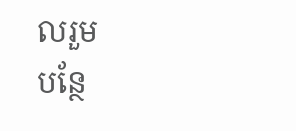លរួម
បន្ថែ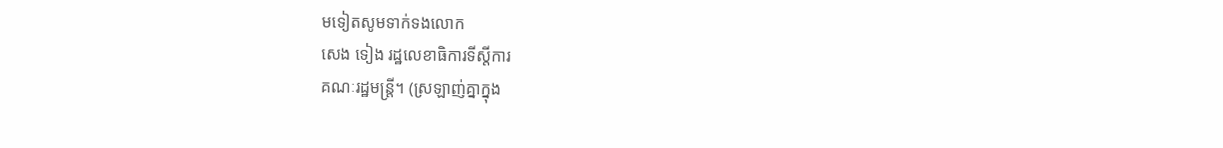មទៀតសូមទាក់ទងលោក
សេង ទៀង រដ្ឋលេខាធិការទីស្តីការ
គណៈរដ្ឋមន្ត្រី។ (ស្រឡាញ់គ្នាក្នុង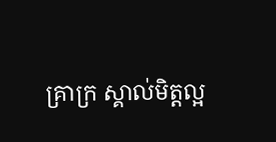គ្រាក្រ ស្គាល់មិត្តល្អ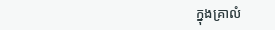ក្នុងគ្រាលំ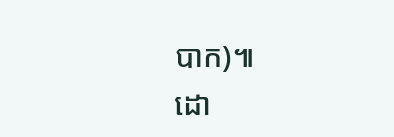បាក)៕
ដោ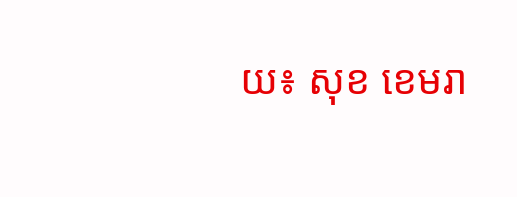យ៖ សុខ ខេមរា